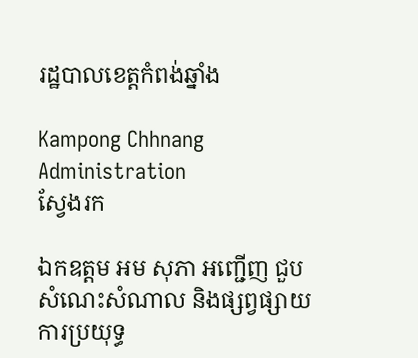រដ្ឋបាលខេត្តកំពង់ឆ្នាំង

Kampong Chhnang Administration
ស្វែងរក

ឯកឧត្តម អម សុភា អញ្ជើញ ជួបសំណេះសំណាល និងផ្សព្វផ្សាយការប្រយុទ្ធ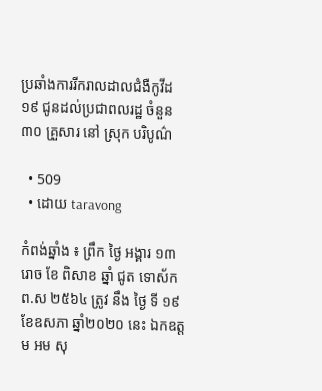ប្រឆាំងការរីករាលដាលជំងឺកូវីដ១៩ ជូនដល់ប្រជាពលរដ្ឋ ចំនួន ៣០ គ្រួសារ នៅ ស្រុក បរិបូណ៌

  • 509
  • ដោយ taravong

កំពង់ឆ្នាំង ៖ ព្រឹក ថ្ងៃ អង្គារ ១៣រោច ខែ ពិសាខ ឆ្នាំ ជូត ទោស័ក ព.ស ២៥៦៤ ត្រូវ នឹង ថ្ងៃ ទី ១៩ ខែឧសភា ឆ្នាំ២០២០ នេះ ឯកឧត្តម អម សុ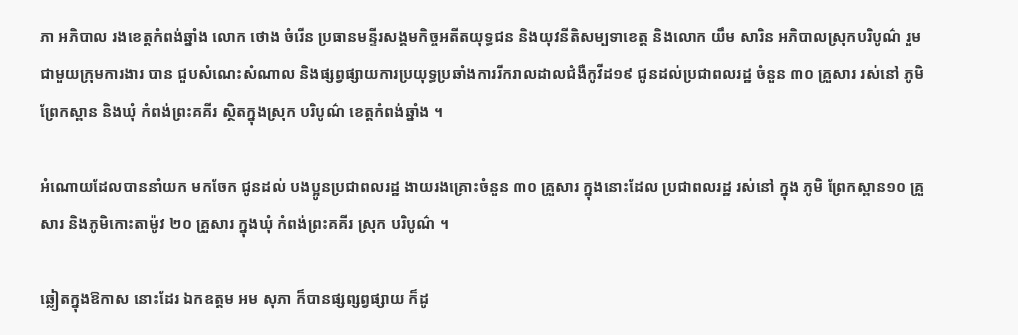ភា អភិបាល រងខេត្តកំពង់ឆ្នាំង លោក ថោង ចំរើន ប្រធានមន្ទីរសង្គមកិច្ចអតីតយុទ្ធជន និងយុវនីតិសម្បទាខេត្ត និងលោក យឹម សារិន អភិបាលស្រុកបរិបូណ៌ រួមជាមួយក្រុមការងារ បាន ជួបសំណេះសំណាល និងផ្សព្វផ្សាយការប្រយុទ្ធប្រឆាំងការរីករាលដាលជំងឺកូវីដ១៩ ជូនដល់ប្រជាពលរដ្ឋ ចំនួន ៣០ គ្រួសារ រស់នៅ ភូមិ ព្រែកស្ពាន និងឃុំ កំពង់ព្រះគគីរ ស្ថិតក្នុងស្រុក បរិបូណ៌ ខេត្តកំពង់ឆ្នាំង ។

អំណោយដែលបាននាំយក មកចែក ជូនដល់ បងប្អូនប្រជាពលរដ្ឋ ងាយរងគ្រោះចំនួន ៣០ គ្រួសារ ក្នុងនោះដែល ប្រជាពលរដ្ឋ រស់នៅ ក្នុង ភូមិ ព្រែកស្ពាន១០ គ្រួសារ និងភូមិកោះតាម៉ូវ ២០ គ្រួសារ ក្នុងឃុំ កំពង់ព្រះគគីរ ស្រុក បរិបូណ៌ ។

ឆ្លៀតក្នុងឱកាស នោះដែរ ឯកឧត្តម អម សុភា ក៏បានផ្សព្សព្វផ្សាយ ក៏ដូ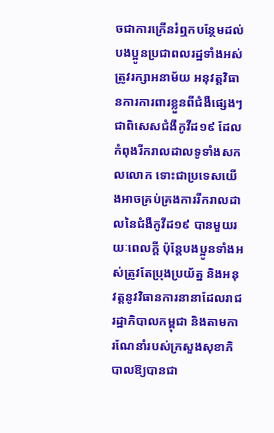ចជាការក្រើនរំឮកបន្ថែមដល់បងប្អូនប្រជាពលរដ្ឋទាំងអស់ ត្រូវរក្សាអនាម័យ អនុវត្តវិធានការការពារខ្លួនពីជំងឺផ្សេងៗ ជាពិសេសជំងឺកូវីដ១៩ ដែលកំពុងរីករាលដាលទូទាំងសកលលោក ទោះជាប្រទេសយើងអាចគ្រប់គ្រងការរីករាលដាលនៃជំងឺកូវីដ១៩ បានមួយរយៈពេលក្ដី ប៉ុន្តែបងប្អូនទាំងអស់ត្រូវតែប្រុងប្រយ័ត្ន និងអនុវត្តនូវវិធានការនានាដែលរាជរដ្ឋាភិបាលកម្ពុជា និងតាមការណែនាំរបស់ក្រសួងសុខាភិបាលឱ្យបានជា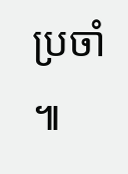ប្រចាំ ៕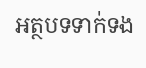អត្ថបទទាក់ទង